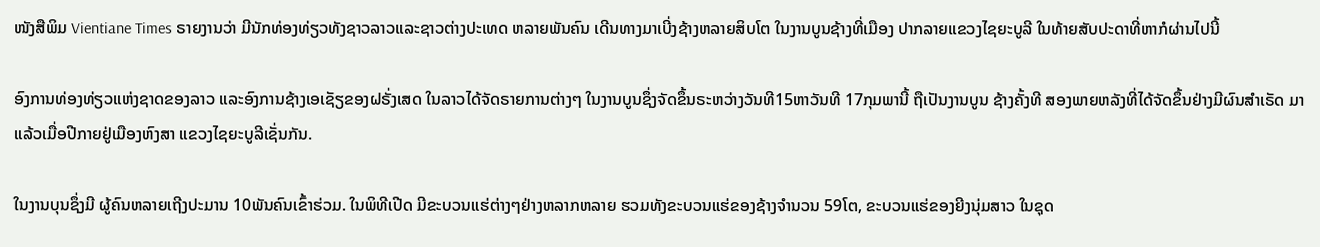ໜັງສືພິມ Vientiane Times ຣາຍງານວ່າ ມີນັກທ່ອງທ່ຽວທັງຊາວລາວແລະຊາວຕ່າງປະເທດ ຫລາຍພັນຄົນ ເດີນທາງມາເບີ່ງຊ້າງຫລາຍສິບໂຕ ໃນງານບູນຊ້າງທີ່ເມືອງ ປາກລາຍແຂວງໄຊຍະບູລີ ໃນທ້າຍສັບປະດາທີ່ຫາກໍຜ່ານໄປນີ້

ອົງການທ່ອງທ່ຽວແຫ່ງຊາດຂອງລາວ ແລະອົງການຊ້າງເອເຊັຽຂອງຝຣັ່ງເສດ ໃນລາວໄດ້ຈັດຣາຍການຕ່າງໆ ໃນງານບູນຊຶ່ງຈັດຂຶ້ນຣະຫວ່າງວັນທີ15ຫາວັນທີ 17ກຸມພານີ້ ຖືເປັນງານບູນ ຊ້າງຄັ້ງທີ ສອງພາຍຫລັງທີ່ໄດ້ຈັດຂຶ້ນຢ່າງມີຜົນສໍາເຣັດ ມາແລ້ວເມື່ອປີກາຍຢູ່ເມືອງຫົງສາ ແຂວງໄຊຍະບູລີເຊັ່ນກັນ.

ໃນງານບຸນຊຶ່ງມີ ຜູ້ຄົນຫລາຍເຖີງປະມານ 10ພັນຄົນເຂົ້າຮ່ວມ. ໃນພິທີເປີດ ມີຂະບວນແຮ່ຕ່າງໆຢ່າງຫລາກຫລາຍ ຮວມທັງຂະບວນແຮ່ຂອງຊ້າງຈໍານວນ 59ໂຕ, ຂະບວນແຮ່ຂອງຍີງນຸ່ມສາວ ໃນຊຸດ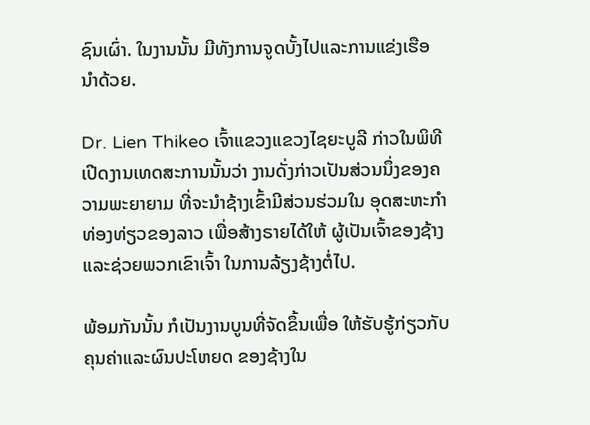ຊົນເຜົ່າ. ໃນງານນັ້ນ ມີທັງການຈູດບັ້ງໄປແລະການແຂ່ງເຮືອ ນໍາດ້ວຍ.

Dr. Lien Thikeo ເຈົ້າແຂວງແຂວງໄຊຍະບູລີ ກ່າວໃນພິທີເປີດງານເທດສະການນັ້ນວ່າ ງານດັ່ງກ່າວເປັນສ່ວນນຶ່ງຂອງຄວາມພະຍາຍາມ ທີ່ຈະນໍາຊ້າງເຂົ້າມີສ່ວນຮ່ວມໃນ ອຸດສະຫະກໍາທ່ອງທ່ຽວຂອງລາວ ເພື່ອສ້າງຣາຍໄດ້ໃຫ້ ຜູ້ເປັນເຈົ້າຂອງຊ້າງແລະຊ່ວຍພວກເຂົາເຈົ້າ ໃນການລ້ຽງຊ້າງຕໍ່ໄປ.

ພ້ອມກັນນັ້ນ ກໍເປັນງານບູນທີ່ຈັດຂຶ້ນເພື່ອ ໃຫ້ຮັບຮູ້ກ່ຽວກັບຄຸນຄ່າແລະຜົນປະໂຫຍດ ຂອງຊ້າງໃນ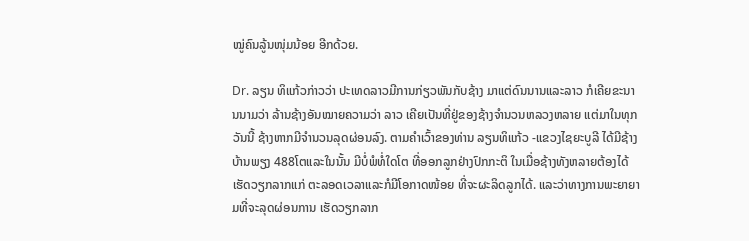ໝູ່ຄົນລູ້ນໜຸ່ມນ້ອຍ ອີກດ້ວຍ.

Dr. ລຽນ ທິແກ້ວກ່າວວ່າ ປະເທດລາວມີການກ່ຽວພັນກັບຊ້າງ ມາແຕ່ດົນນານແລະລາວ ກໍເຄີຍຂະນານນາມວ່າ ລ້ານຊ້າງອັນໝາຍຄວາມວ່າ ລາວ ເຄີຍເປັນທີ່ຢູ່ຂອງຊ້າງຈໍານວນຫລວງຫລາຍ ແຕ່ມາໃນທຸກວັນນີ້ ຊ້າງຫາກມີຈໍານວນລຸດຜ່ອນລົງ. ຕາມຄໍາເວົ້າຂອງທ່ານ ລຽນທິແກ້ວ -ແຂວງໄຊຍະບູລີ ໄດ້ມີຊ້າງບ້ານພຽງ 488ໂຕແລະໃນນັ້ນ ມີບໍ່ພໍທໍ່ໃດໂຕ ທີ່ອອກລູກຢ່າງປົກກະຕິ ໃນເມື່ອຊ້າງທັງຫລາຍຕ້ອງໄດ້ ເຮັດວຽກລາກແກ່ ຕະລອດເວລາແລະກໍມີໂອກາດໜ້ອຍ ທີ່ຈະຜະລິດລູກໄດ້. ແລະວ່າທາງການພະຍາຍາມທີ່ຈະລຸດຜ່ອນການ ເຮັດວຽກລາກ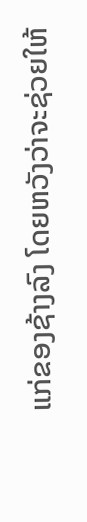ແກ່ຂອງຊ້າງລົງ ໂດຍຫວັງວ່າຈະຊ່ວຍໃຫ້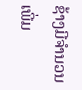ຊ້າງມີຈໍານວນເພີ່ມ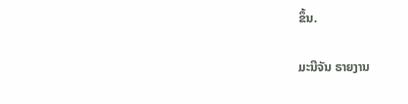ຂຶ້ນ.

ມະນີຈັນ ຣາຍງານ